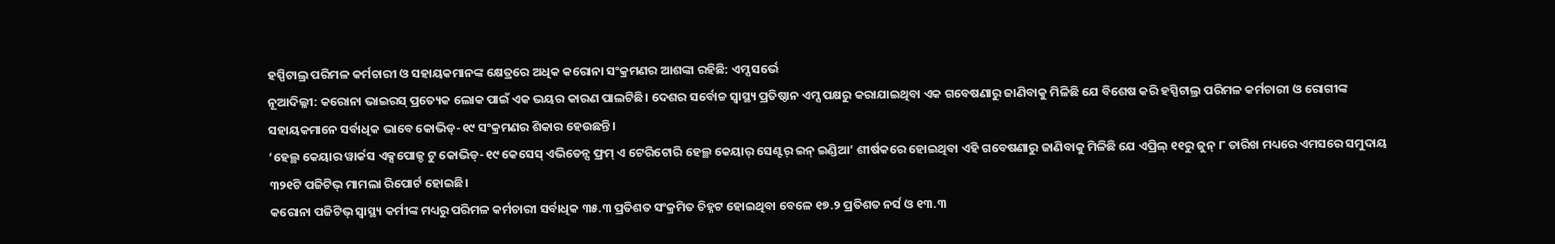ହସ୍ପିଟାଲ୍ର ପରିମଳ କର୍ମଚାରୀ ଓ ସହାୟକମାନଙ୍କ କ୍ଷେତ୍ରରେ ଅଧିକ କରୋନା ସଂକ୍ରମଣର ଆଶଙ୍କା ରହିଛି: ଏମ୍ସ ସର୍ଭେ
ନୂଆଦିଲ୍ଳୀ: କରୋନା ଭାଇରସ୍ ପ୍ରତ୍ୟେକ ଲୋକ ପାଇଁ ଏକ ଭୟର କାରଣ ପାଲଟିଛି। ଦେଶର ସର୍ବୋଚ୍ଚ ସ୍ୱାସ୍ଥ୍ୟ ପ୍ରତିଷ୍ଠାନ ଏମ୍ସ ପକ୍ଷରୁ କରାଯାଇଥିବା ଏକ ଗବେଷଣାରୁ ଜାଣିବାକୁ ମିଳିଛି ଯେ ବିଶେଷ କରି ହସ୍ପିଟାଲ୍ର ପରିମଳ କର୍ମଚାରୀ ଓ ରୋଗୀଙ୍କ ସହାୟକମାନେ ସର୍ବାଧିକ ଭାବେ କୋଭିଡ୍-୧୯ ସଂକ୍ରମଣର ଶିକାର ହେଉଛନ୍ତି।
‘ହେଲ୍ଥ କେୟାର ୱାର୍କସ ଏକ୍ସପୋଜ୍ଡ ଟୁ କୋଭିଡ୍-୧୯ କେସେସ୍ ଏଭିଡେନ୍ସ ଫ୍ରମ୍ ଏ ଟେରିଟୋରି ହେଲ୍ଥ କେୟାର୍ ସେଣ୍ଟର୍ ଇନ୍ ଇଣ୍ଡିଆ’ ଶୀର୍ଷକରେ ହୋଇଥିବା ଏହି ଗବେଷଣାରୁ ଜାଣିବାକୁ ମିଳିଛି ଯେ ଏପ୍ରିଲ୍ ୧୧ରୁ ଜୁନ୍ ୮ ତାରିଖ ମଧ୍ୟରେ ଏମସରେ ସମୁଦାୟ ୩୨୧ଟି ପଜିଟିଭ୍ ମାମଲା ରିପୋର୍ଟ ହୋଇଛି।
କରୋନା ପଜିଟିଭ୍ ସ୍ବାସ୍ଥ୍ୟ କର୍ମୀଙ୍କ ମଧ୍ୟରୁ ପରିମଳ କର୍ମଚାରୀ ସର୍ବାଧିକ ୩୫.୩ ପ୍ରତିଶତ ସଂକ୍ରମିତ ଚିହ୍ନଟ ହୋଇଥିବା ବେଳେ ୧୭.୨ ପ୍ରତିଶତ ନର୍ସ ଓ ୧୩.୩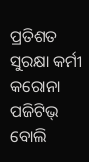ପ୍ରତିଶତ ସୁରକ୍ଷା କର୍ମୀ କରୋନା ପଜିଟିଭ୍ ବୋଲି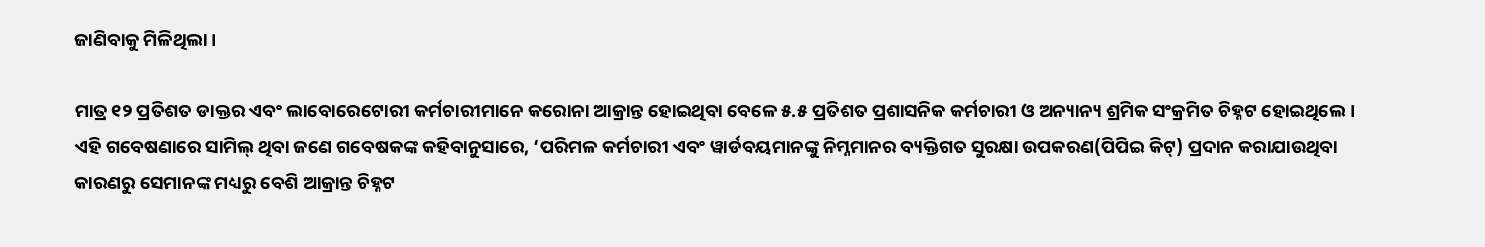ଜାଣିବାକୁ ମିଳିଥିଲା।

ମାତ୍ର ୧୨ ପ୍ରତିଶତ ଡାକ୍ତର ଏବଂ ଲାବୋରେଟୋରୀ କର୍ମଚାରୀମାନେ କରୋନା ଆକ୍ରାନ୍ତ ହୋଇଥିବା ବେଳେ ୫.୫ ପ୍ରତିଶତ ପ୍ରଶାସନିକ କର୍ମଚାରୀ ଓ ଅନ୍ୟାନ୍ୟ ଶ୍ରମିକ ସଂକ୍ରମିତ ଚିହ୍ନଟ ହୋଇଥିଲେ।
ଏହି ଗବେଷଣାରେ ସାମିଲ୍ ଥିବା ଜଣେ ଗବେଷକଙ୍କ କହିବାନୁସାରେ, ‘ପରିମଳ କର୍ମଚାରୀ ଏବଂ ୱାର୍ଡବୟମାନଙ୍କୁ ନିମ୍ନମାନର ବ୍ୟକ୍ତିଗତ ସୁରକ୍ଷା ଉପକରଣ(ପିପିଇ କିଟ୍) ପ୍ରଦାନ କରାଯାଉଥିବା କାରଣରୁ ସେମାନଙ୍କ ମଧ୍ୟରୁ ବେଶି ଆକ୍ରାନ୍ତ ଚିହ୍ନଟ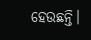ହେଉଛନ୍ତି।